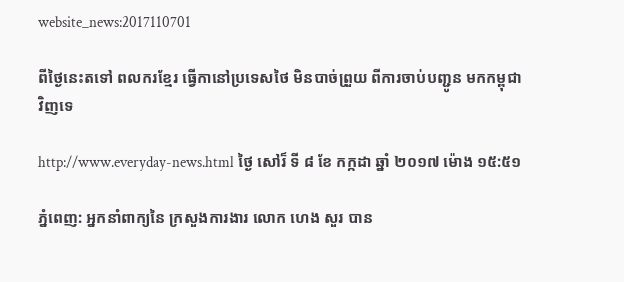website_news:2017110701

ពីថ្ងៃនេះតទៅ ពលករខ្មែរ ធ្វើកានៅប្រទេសថៃ មិនបាច់ព្រួយ ពីការចាប់បញ្ជូន មកកម្ពុជាវិញទេ

http://www.everyday-news.html ថ្ងៃ សៅរ៏ ទី ៨ ខែ កក្កដា ឆ្នាំ ២០១៧ ម៉ោង ១៥:៥១

ភ្នំពេញ: អ្នកនាំពាក្យនៃ ក្រសួងការងារ លោក ហេង សួរ បាន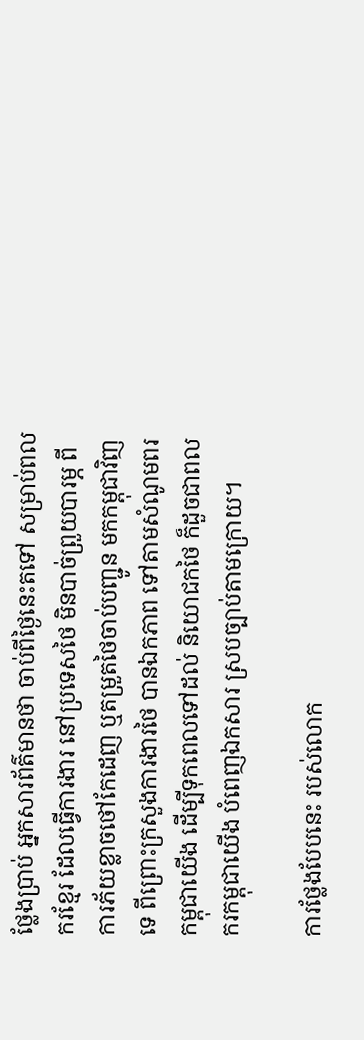ថ្លែងប្រាប់ អ្នកសារព័ត៌មានថា ចាប់ពីថ្ងៃនេះតទៅ សម្រាប់ពលករខ្មែរ ដែលធ្វើការងារ នៅប្រទេសថៃ មិនបាច់ព្រួយបារម្ភ ពីការភ័យខ្លាចថៅកែដេញ ឬតម្រួតថៃចាប់បញ្ជូន មកកម្ពុជាវិញទេ ពីព្រោះក្រសួងការងារថៃ បានឯកភាព ទៅតាមសំណូមពរកម្ពុជាយើង ដើម្បីទុកពេលទៅដល់ និយោជកថៃ ក៏ដួចជាពលករកម្ពុជាយើង បំពេញឯកសារ ស្របច្បាប់តាមក្រោយ។

ការថ្លែងបែបនេះ របស់លោក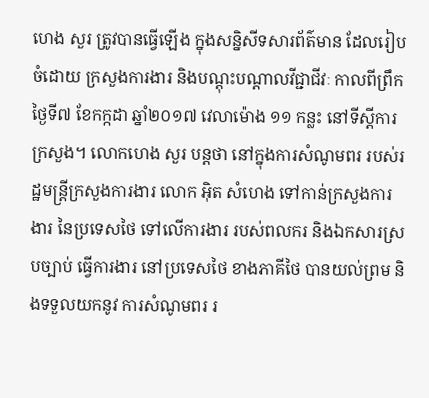ហេង សួរ ត្រូវបានធ្វើឡើង ក្នុងសន្និសីទសារព័ត៌មាន ដែលរៀបចំដោយ ក្រសួងការងារ និងបណ្តុះបណ្តាលវីជ្ជាជីវៈ កាលពីព្រឹកថ្ងៃទី៧ ខែកក្កដា ឆ្នាំ២០១៧ វេលាម៉ោង ១១ កន្លះ នៅទីស្តីការក្រសួង។ លោកហេង សួរ បន្តថា នៅក្នុងការសំណូមពរ របស់រដ្ឋមន្ត្រីក្រសួងការងារ លោក អ៊ិត សំហេង ទៅកាន់ក្រសួងការងារ នៃប្រទេសថៃ ទៅលើការងារ របស់ពលករ និងឯកសារស្របច្បាប់ ធ្វើការងារ នៅប្រទេសថៃ ខាងភាគីថៃ បានយល់ព្រម និងទទួលយកនូវ ការសំណូមពរ រ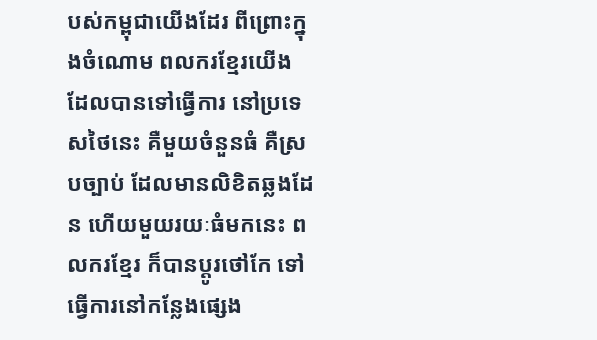បស់កម្ពុជាយើងដែរ ពីព្រោះក្នុងចំណោម ពលករខ្មែរយើង ដែលបានទៅធ្វើការ នៅប្រទេសថៃនេះ គឺមួយចំនួនធំ គឺស្របច្បាប់ ដែលមានលិខិតឆ្លងដែន ហើយមួយរយៈធំមកនេះ ពលករខ្មែរ ក៏បានប្តូរថៅកែ ទៅធ្វើការនៅកន្លែងផ្សេង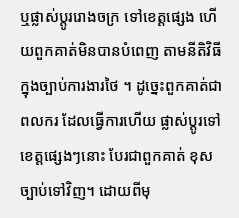ឬផ្លាស់ប្តូររោងចក្រ ទៅខេត្តផ្សេង ហើយពួកគាត់មិនបានបំពេញ តាមនីតិវិធី ក្នុងច្បាប់ការងារថៃ ។ ដូច្នេះពួកគាត់ជាពលករ ដែលធ្វើការហើយ ផ្លាស់ប្តូរទៅខេត្តផ្សេងៗនោះ បែរជាពួកគាត់ ខុសច្បាប់ទៅវិញ។ ដោយពីមុ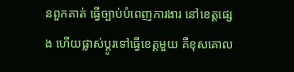នពួកគាត់ ធ្វើច្បាប់បំពេញការងារ នៅខេត្តផ្សេង ហើយផ្លាស់ប្តូរទៅធ្វើខេត្តមួយ គឺខុសគោល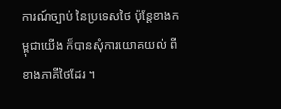ការណ៍ច្បាប់ នៃប្រទេសថៃ ប៉ុន្តែខាងកម្ពុជាយើង ក៏បានសុំការយោគយល់ ពីខាងភាគីថៃដែរ ។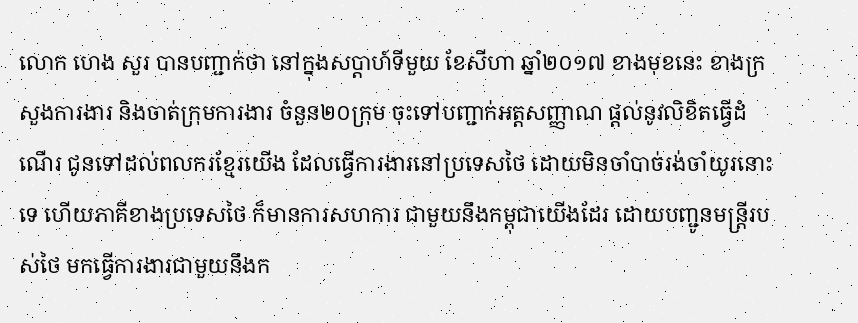លោក ហេង សួរ បានបញ្ជាក់ថា នៅក្នុងសប្តាហ៍ទីមួយ ខែសីហា ឆ្នាំ២០១៧ ខាងមុខនេះ ខាងក្រសួងការងារ និងចាត់ក្រុមការងារ ចំនួន២០ក្រុម ចុះទៅបញ្ជាក់អត្តសញ្ញាណ ផ្តល់នូវលិខិតធ្វើដំណើរ ជូនទៅដល់ពលករខ្មែរយើង ដែលធ្វើការងារនៅប្រទេសថៃ ដោយមិនចាំបាច់រង់ចាំយូរនោះទេ ហើយភាគីខាងប្រទេសថៃ ក៏មានការសហការ ជាមួយនឹងកម្ពុជាយើងដែរ ដោយបញ្ជូនមន្ត្រីរបស់ថៃ មកធ្វើការងារជាមួយនឹងក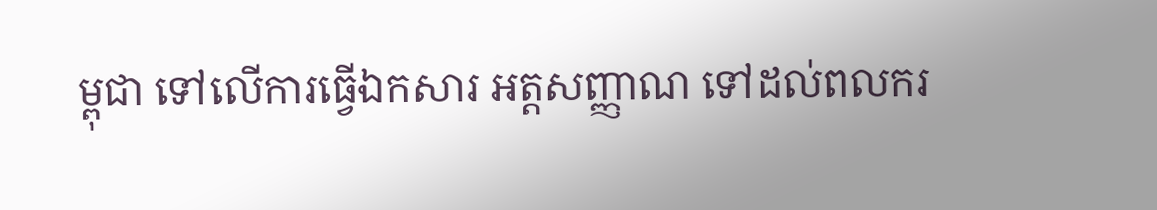ម្ពុជា ទៅលើការធ្វើឯកសារ អត្តសញ្ញាណ ទៅដល់ពលករ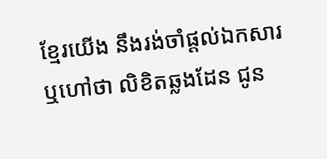ខ្មែរយើង នឹងរង់ចាំផ្តល់ឯកសារ ឬហៅថា លិខិតឆ្លងដែន ជូន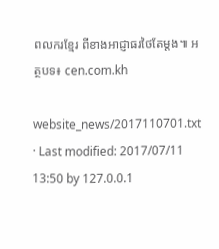ពលករខ្មែរ ពីខាងអាជ្ញាធរថៃតែម្តង៕ អត្ថបទ៖ cen.com.kh

website_news/2017110701.txt · Last modified: 2017/07/11 13:50 by 127.0.0.1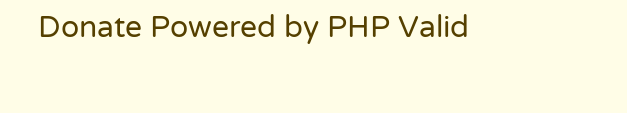Donate Powered by PHP Valid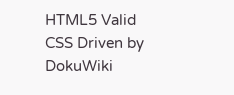HTML5 Valid CSS Driven by DokuWiki